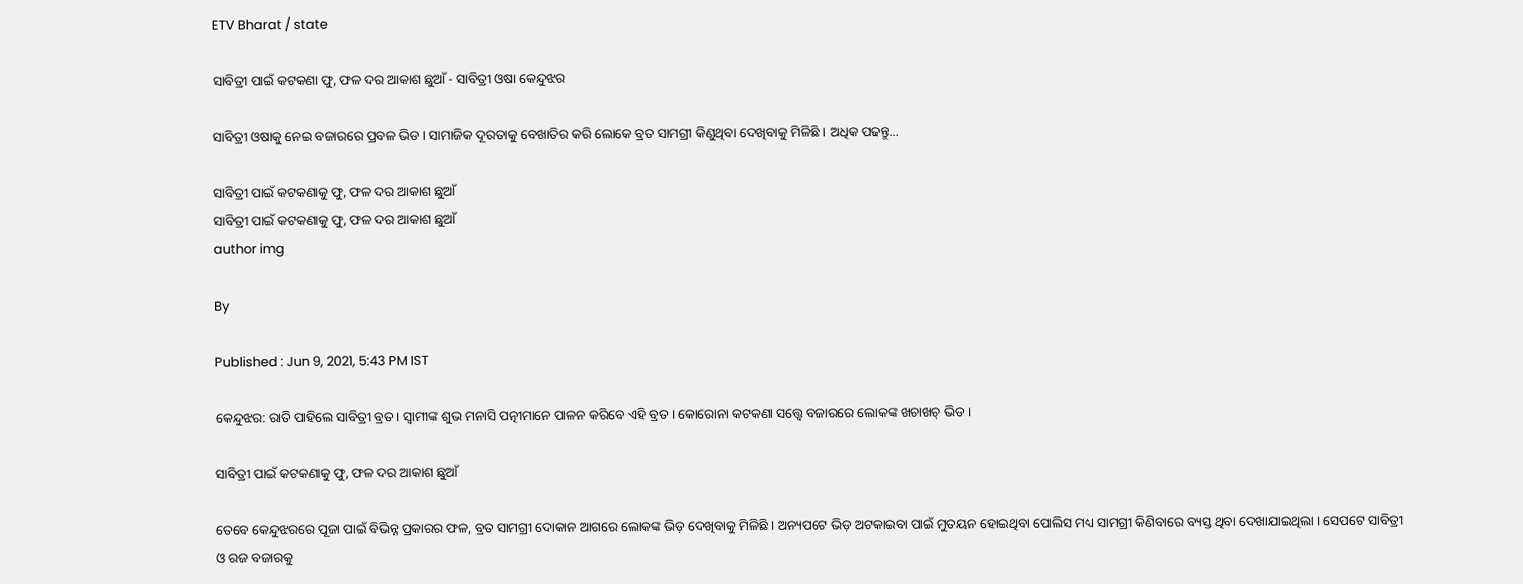ETV Bharat / state

ସାବିତ୍ରୀ ପାଇଁ କଟକଣା ଫୁ, ଫଳ ଦର ଆକାଶ ଛୁଆଁ - ସାବିତ୍ରୀ ଓଷା କେନ୍ଦୁଝର

ସାବିତ୍ରୀ ଓଷାକୁ ନେଇ ବଜାରରେ ପ୍ରବଳ ଭିଡ । ସାମାଜିକ ଦୂରତାକୁ ବେଖାତିର କରି ଲୋକେ ବ୍ରତ ସାମଗ୍ରୀ କିଣୁଥିବା ଦେଖିବାକୁ ମିଳିଛି । ଅଧିକ ପଢନ୍ତୁ...

ସାବିତ୍ରୀ ପାଇଁ କଟକଣାକୁ ଫୁ, ଫଳ ଦର ଆକାଶ ଛୁଆଁ
ସାବିତ୍ରୀ ପାଇଁ କଟକଣାକୁ ଫୁ, ଫଳ ଦର ଆକାଶ ଛୁଆଁ
author img

By

Published : Jun 9, 2021, 5:43 PM IST

କେନ୍ଦୁଝର: ରାତି ପାହିଲେ ସାବିତ୍ରୀ ବ୍ରତ । ସ୍ବାମୀଙ୍କ ଶୁଭ ମନାସି ପତ୍ନୀମାନେ ପାଳନ କରିବେ ଏହି ବ୍ରତ । କୋରୋନା କଟକଣା ସତ୍ତ୍ବେ ବଜାରରେ ଲୋକଙ୍କ ଖଚାଖଚ୍ ଭିଡ ।

ସାବିତ୍ରୀ ପାଇଁ କଟକଣାକୁ ଫୁ, ଫଳ ଦର ଆକାଶ ଛୁଆଁ

ତେବେ କେନ୍ଦୁଝରରେ ପୂଜା ପାଇଁ ବିଭିନ୍ନ ପ୍ରକାରର ଫଳ, ବ୍ରତ ସାମଗ୍ରୀ ଦୋକାନ ଆଗରେ ଲୋକଙ୍କ ଭିଡ଼ ଦେଖିବାକୁ ମିଳିଛି । ଅନ୍ୟପଟେ ଭିଡ଼ ଅଟକାଇବା ପାଇଁ ମୁତୟନ ହୋଇଥିବା ପୋଲିସ ମଧ୍ୟ ସାମଗ୍ରୀ କିଣିବାରେ ବ୍ୟସ୍ତ ଥିବା ଦେଖାଯାଇଥିଲା । ସେପଟେ ସାବିତ୍ରୀ ଓ ରଜ ବଜାରକୁ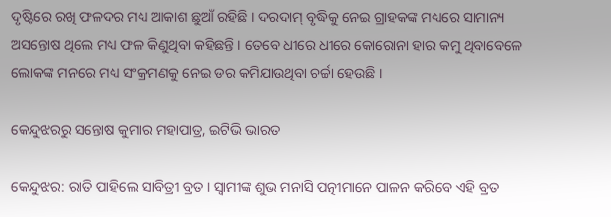ଦୃଷ୍ଟିରେ ରଖି ଫଳଦର ମଧ୍ୟ ଆକାଶ ଛୁଆଁ ରହିଛି । ଦରଦାମ୍ ବୃଦ୍ଧିକୁ ନେଇ ଗ୍ରାହକଙ୍କ ମଧ୍ୟରେ ସାମାନ୍ୟ ଅସନ୍ତୋଷ ଥିଲେ ମଧ୍ୟ ଫଳ କିଣୁଥିବା କହିଛନ୍ତି । ତେବେ ଧୀରେ ଧୀରେ କୋରୋନା ହାର କମୁ ଥିବାବେଳେ ଲୋକଙ୍କ ମନରେ ମଧ୍ୟ ସଂକ୍ରମଣକୁ ନେଇ ଡର କମିଯାଉଥିବା ଚର୍ଚ୍ଚା ହେଉଛି ।

କେନ୍ଦୁଝରରୁ ସନ୍ତୋଷ କୁମାର ମହାପାତ୍ର, ଇଟିଭି ଭାରତ

କେନ୍ଦୁଝର: ରାତି ପାହିଲେ ସାବିତ୍ରୀ ବ୍ରତ । ସ୍ବାମୀଙ୍କ ଶୁଭ ମନାସି ପତ୍ନୀମାନେ ପାଳନ କରିବେ ଏହି ବ୍ରତ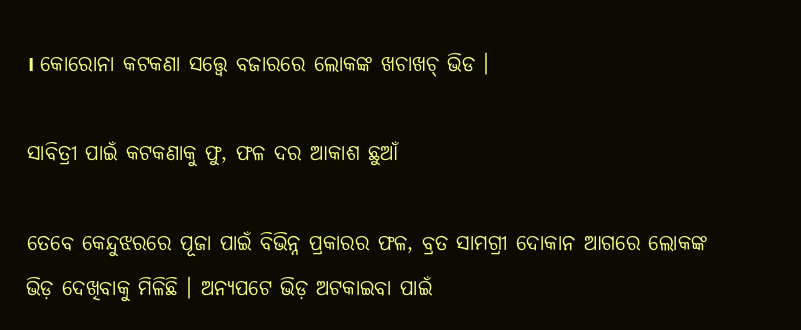। କୋରୋନା କଟକଣା ସତ୍ତ୍ବେ ବଜାରରେ ଲୋକଙ୍କ ଖଚାଖଚ୍ ଭିଡ ।

ସାବିତ୍ରୀ ପାଇଁ କଟକଣାକୁ ଫୁ, ଫଳ ଦର ଆକାଶ ଛୁଆଁ

ତେବେ କେନ୍ଦୁଝରରେ ପୂଜା ପାଇଁ ବିଭିନ୍ନ ପ୍ରକାରର ଫଳ, ବ୍ରତ ସାମଗ୍ରୀ ଦୋକାନ ଆଗରେ ଲୋକଙ୍କ ଭିଡ଼ ଦେଖିବାକୁ ମିଳିଛି । ଅନ୍ୟପଟେ ଭିଡ଼ ଅଟକାଇବା ପାଇଁ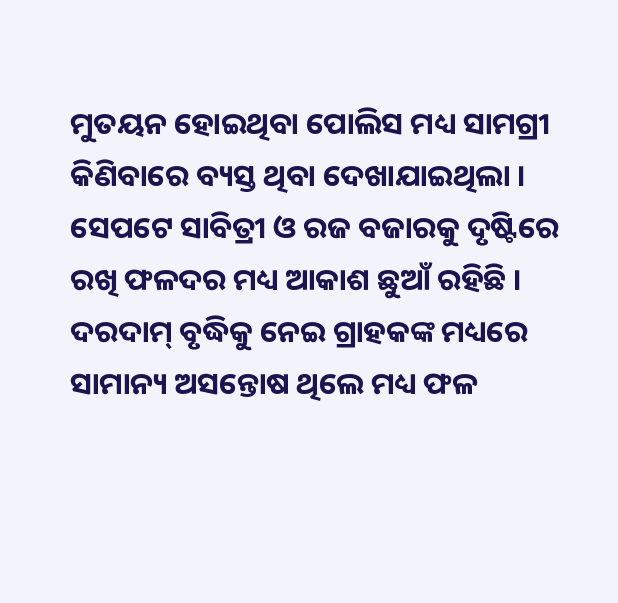ମୁତୟନ ହୋଇଥିବା ପୋଲିସ ମଧ୍ୟ ସାମଗ୍ରୀ କିଣିବାରେ ବ୍ୟସ୍ତ ଥିବା ଦେଖାଯାଇଥିଲା । ସେପଟେ ସାବିତ୍ରୀ ଓ ରଜ ବଜାରକୁ ଦୃଷ୍ଟିରେ ରଖି ଫଳଦର ମଧ୍ୟ ଆକାଶ ଛୁଆଁ ରହିଛି । ଦରଦାମ୍ ବୃଦ୍ଧିକୁ ନେଇ ଗ୍ରାହକଙ୍କ ମଧ୍ୟରେ ସାମାନ୍ୟ ଅସନ୍ତୋଷ ଥିଲେ ମଧ୍ୟ ଫଳ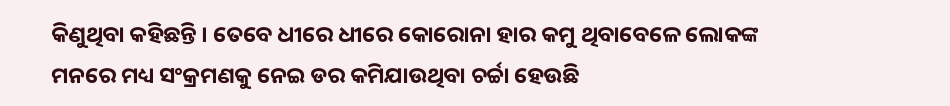କିଣୁଥିବା କହିଛନ୍ତି । ତେବେ ଧୀରେ ଧୀରେ କୋରୋନା ହାର କମୁ ଥିବାବେଳେ ଲୋକଙ୍କ ମନରେ ମଧ୍ୟ ସଂକ୍ରମଣକୁ ନେଇ ଡର କମିଯାଉଥିବା ଚର୍ଚ୍ଚା ହେଉଛି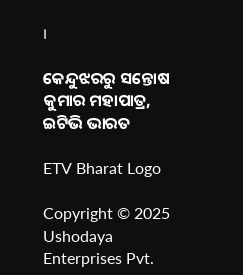।

କେନ୍ଦୁଝରରୁ ସନ୍ତୋଷ କୁମାର ମହାପାତ୍ର, ଇଟିଭି ଭାରତ

ETV Bharat Logo

Copyright © 2025 Ushodaya Enterprises Pvt.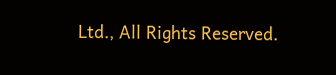Ltd., All Rights Reserved.